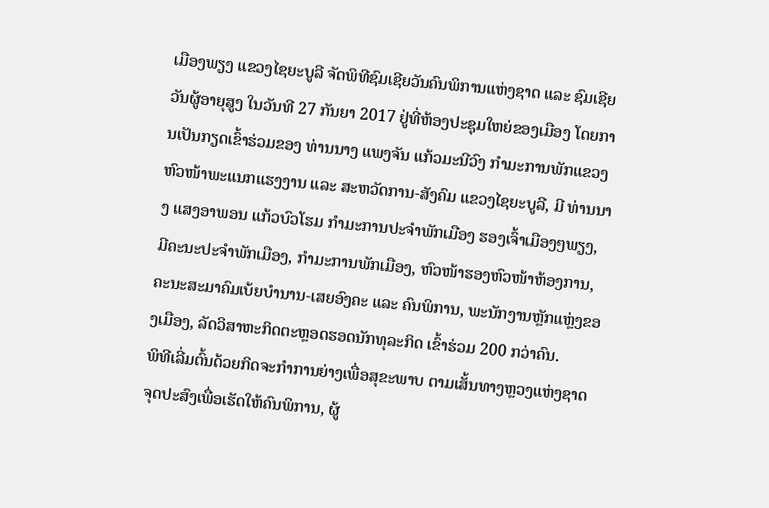ເມືອງພຽງ ແຂວງໄຊຍະບູລີ ຈັດພິທີຊົມເຊີຍວັນຄົນພິການແຫ່ງຊາດ ແລະ ຊົມເຊີຍວັນຜູ້ອາຍຸສູງ ໃນວັນທີ 27 ກັນຍາ 2017 ຢູ່ທີ່ຫ້ອງປະຊຸມໃຫຍ່ຂອງເມືອງ ໂດຍການເປັນກຽດເຂົ້າຮ່ວມຂອງ ທ່ານນາງ ແພງຈັນ ແກ້ວມະນີວົງ ກຳມະການພັກແຂວງ ຫົວໜ້າພະແນກແຮງງານ ແລະ ສະຫວັດການ-ສັງຄົມ ແຂວງໄຊຍະບູລີ, ມີ ທ່ານນາງ ແສງອາພອນ ແກ້ວບົວໂຮມ ກຳມະການປະຈຳພັກເມືອງ ຮອງເຈົ້າເມືອງໆພຽງ, ມີຄະນະປະຈໍາພັກເມືອງ, ກໍາມະການພັກເມືອງ, ຫົວໜ້າຮອງຫົວໜ້າຫ້ອງການ, ຄະນະສະມາຄົມເບ້ຍບຳນານ-ເສຍອົງຄະ ແລະ ຄົນພິການ, ພະນັກງານຫຼັກແຫຼ່ງຂອງເມືອງ, ລັດວິສາຫະກິດຕະຫຼອດຮອດນັກທຸລະກິດ ເຂົ້າຮ່ວມ 200 ກວ່າຄົນ.
ພິທີເລີ່ມຕົ້ນດ້ວຍກິດຈະກຳການຍ່າງເພື່ອສຸຂະພາບ ຕາມເສັ້ນທາງຫຼວງແຫ່ງຊາດ ຈຸດປະສົງເພື່ອເຮັດໃຫ້ຄົນພິການ, ຜູ້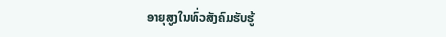ອາຍຸສູງໃນທົ່ວສັງຄົມຮັບຮູ້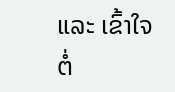ແລະ ເຂົ້າໃຈຕໍ່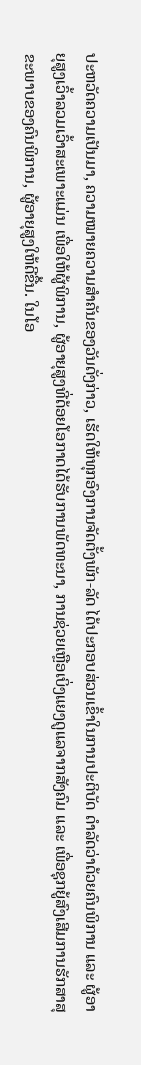ປະຫວັດຄວາມເປັນມາ, ຄວາມໝາຍຄວາມສຳຄັນຂອງວັນດັ່ງກ່າວ, ເຮັດໃຫ້ທຸກອົງການຈັດຕັ້ງພັກ-ລັດ ໄດ້ປະກອບສ່ວນເຂົ້າໃນການປະຕິບັດ ດຳລັດວ່າດ້ວຍຄົນພິການ ແລະ ຜູ້ອາຍຸສູງເວົ້າລວມເວົ້າສະເພາະແມ່ນ ເພື່ອໃຫ້ຜູ້ພິການ, ຜູ້ອາຍຸສູງທີ່ດ້ອຍໂອກາດໄດ້ຮັບການພັດທະນາ, ການຊ່ວຍເຫຼືອເບິ່ງແຍງດູແລຈາກສັງຄົມ ແລະ ເພື່ອຊຸກຍູ້ສົງເສີມການຮັກສາສຸຂະພາບຂອງຄົນພິການ, ຜູ້ອາຍຸສູງໃຫ້ດີຂື້ນ. ໃນໂອ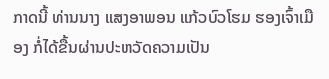ກາດນີ້ ທ່ານນາງ ແສງອາພອນ ແກ້ວບົວໂຮມ ຮອງເຈົ້າເມືອງ ກໍ່ໄດ້ຂື້ນຜ່ານປະຫວັດຄວາມເປັນ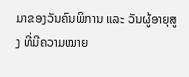ມາຂອງວັນຄົນພິການ ແລະ ວັນຜູ້ອາຍຸສູງ ທີ່ມີຄວາມໝາຍ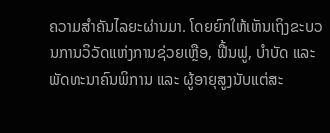ຄວາມສຳຄັນໄລຍະຜ່ານມາ. ໂດຍຍົກໃຫ້ເຫັນເຖິງຂະບວນການວິວັດແຫ່ງການຊ່ວຍເຫຼືອ, ຟື້ນຟູ, ບໍາບັດ ແລະ ພັດທະນາຄົນພິການ ແລະ ຜູ້ອາຍຸສູງນັບແຕ່ສະ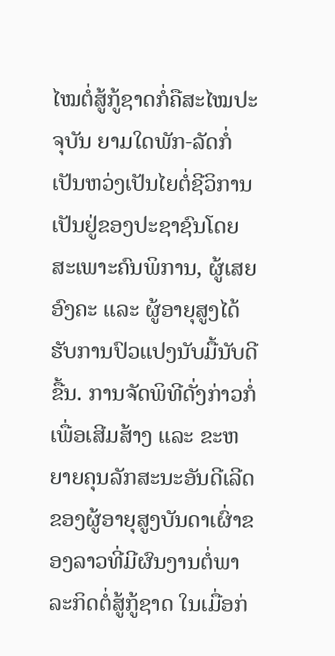ໄໝຕໍ່ສູ້ກູ້ຊາດກໍ່ຄືສະໄໝປະຈຸບັນ ຍາມໃດພັກ-ລັດກໍ່ເປັນຫວ່ງເປັນໄຍຕໍ່ຊີວິການເປັນຢູ່ຂອງປະຊາຊົນໂດຍສະເພາະຄົນພິການ, ຜູ້ເສຍອົງຄະ ແລະ ຜູ້ອາຍຸສູງໄດ້ຮັບການປົວແປງນັບມື້ນັບດີຂື້ນ. ການຈັດພິທີດັ່ງກ່າວກໍ່ເພື່ອເສີມສ້າງ ແລະ ຂະຫຍາຍຄຸນລັກສະນະອັນດີເລີດຂອງຜູ້ອາຍຸສູງບັນດາເຜົ່າຂອງລາວທີ່ມີຜົນງານຕໍ່ພາລະກິດຕໍ່ສູ້ກູ້ຊາດ ໃນເມື່ອກ່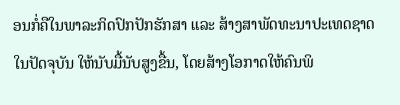ອນກໍ່ຄືໃນພາລະກິດປົກປັກຮັກສາ ແລະ ສ້າງສາພັດທະນາປະເທດຊາດ
ໃນປັດຈຸບັນ ໃຫ້ນັບມື້ນັບສູງຂື້ນ, ໂດຍສ້າງໂອກາດໃຫ້ຄົນພິ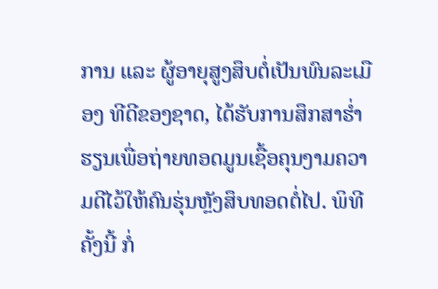ການ ແລະ ຜູ້ອາຍຸສູງສຶບຕໍ່ເປັນພົນລະເມືອງ ທີດີຂອງຊາດ, ໄດ້ຮັບການສຶກສາຮໍ່າຮຽນເພື່ອຖ່າຍທອດມູນເຊື້ອຄຸນງາມຄວາມດີໄວ້ໃຫ້ຄົນຮຸ່ນຫຼັງສຶບທອດຕໍ່ໄປ. ພິທີຄັ້ງນີ້ ກໍ່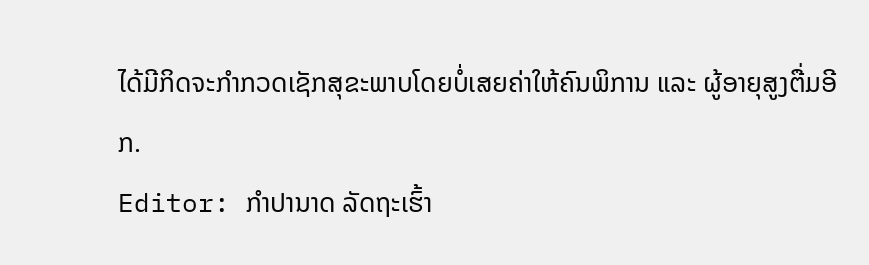ໄດ້ມີກິດຈະກຳກວດເຊັກສຸຂະພາບໂດຍບໍ່ເສຍຄ່າໃຫ້ຄົນພິການ ແລະ ຜູ້ອາຍຸສູງຕື່ມອີກ.
Editor: ກຳປານາດ ລັດຖະເຮົ້າ